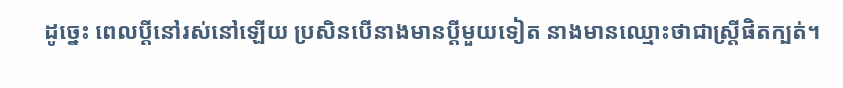ដូច្នេះ ពេលប្ដីនៅរស់នៅឡើយ ប្រសិនបើនាងមានប្ដីមួយទៀត នាងមានឈ្មោះថាជាស្ត្រីផិតក្បត់។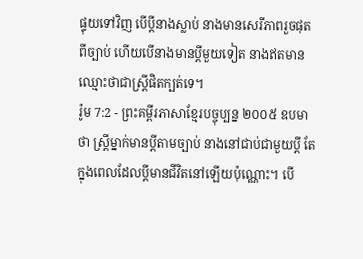ផ្ទុយទៅវិញ បើប្ដីនាងស្លាប់ នាងមានសេរីភាពរួចផុតពីច្បាប់ ហើយបើនាងមានប្ដីមួយទៀត នាងឥតមានឈ្មោះថាជាស្ត្រីផិតក្បត់ទេ។
រ៉ូម 7:2 - ព្រះគម្ពីរភាសាខ្មែរបច្ចុប្បន្ន ២០០៥ ឧបមាថា ស្ត្រីម្នាក់មានប្ដីតាមច្បាប់ នាងនៅជាប់ជាមួយប្ដី តែក្នុងពេលដែលប្ដីមានជីវិតនៅឡើយប៉ុណ្ណោះ។ បើ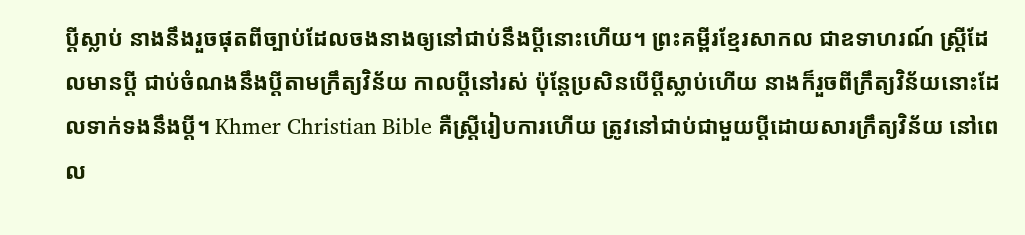ប្ដីស្លាប់ នាងនឹងរួចផុតពីច្បាប់ដែលចងនាងឲ្យនៅជាប់នឹងប្ដីនោះហើយ។ ព្រះគម្ពីរខ្មែរសាកល ជាឧទាហរណ៍ ស្ត្រីដែលមានប្ដី ជាប់ចំណងនឹងប្ដីតាមក្រឹត្យវិន័យ កាលប្ដីនៅរស់ ប៉ុន្តែប្រសិនបើប្ដីស្លាប់ហើយ នាងក៏រួចពីក្រឹត្យវិន័យនោះដែលទាក់ទងនឹងប្ដី។ Khmer Christian Bible គឺស្ដ្រីរៀបការហើយ ត្រូវនៅជាប់ជាមួយប្ដីដោយសារក្រឹត្យវិន័យ នៅពេល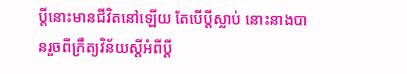ប្ដីនោះមានជីវិតនៅឡើយ តែបើប្ដីស្លាប់ នោះនាងបានរួចពីក្រឹត្យវិន័យស្ដីអំពីប្ដី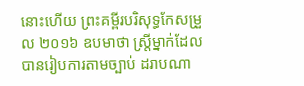នោះហើយ ព្រះគម្ពីរបរិសុទ្ធកែសម្រួល ២០១៦ ឧបមាថា ស្ត្រីម្នាក់ដែលបានរៀបការតាមច្បាប់ ដរាបណា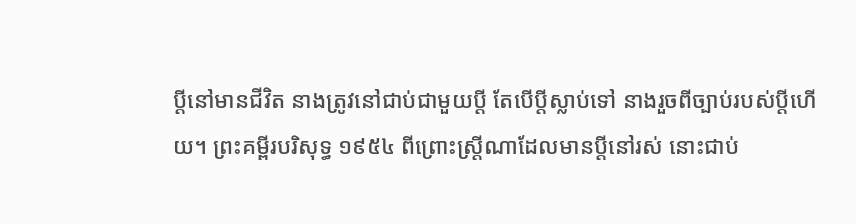ប្ដីនៅមានជីវិត នាងត្រូវនៅជាប់ជាមួយប្ដី តែបើប្តីស្លាប់ទៅ នាងរួចពីច្បាប់របស់ប្តីហើយ។ ព្រះគម្ពីរបរិសុទ្ធ ១៩៥៤ ពីព្រោះស្ត្រីណាដែលមានប្ដីនៅរស់ នោះជាប់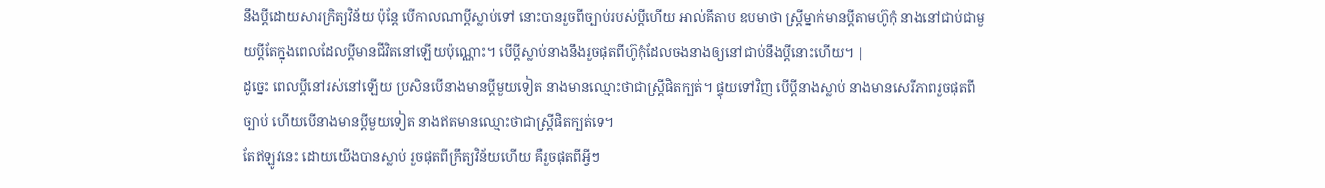នឹងប្ដីដោយសារក្រិត្យវិន័យ ប៉ុន្តែ បើកាលណាប្ដីស្លាប់ទៅ នោះបានរួចពីច្បាប់របស់ប្ដីហើយ អាល់គីតាប ឧបមាថា ស្ដ្រីម្នាក់មានប្ដីតាមហ៊ូកុំ នាងនៅជាប់ជាមួយប្ដីតែក្នុងពេលដែលប្ដីមានជីវិតនៅឡើយប៉ុណ្ណោះ។ បើប្ដីស្លាប់នាងនឹងរួចផុតពីហ៊ូកុំដែលចងនាងឲ្យនៅជាប់នឹងប្ដីនោះហើយ។ |
ដូច្នេះ ពេលប្ដីនៅរស់នៅឡើយ ប្រសិនបើនាងមានប្ដីមួយទៀត នាងមានឈ្មោះថាជាស្ត្រីផិតក្បត់។ ផ្ទុយទៅវិញ បើប្ដីនាងស្លាប់ នាងមានសេរីភាពរួចផុតពីច្បាប់ ហើយបើនាងមានប្ដីមួយទៀត នាងឥតមានឈ្មោះថាជាស្ត្រីផិតក្បត់ទេ។
តែឥឡូវនេះ ដោយយើងបានស្លាប់ រួចផុតពីក្រឹត្យវិន័យហើយ គឺរួចផុតពីអ្វីៗ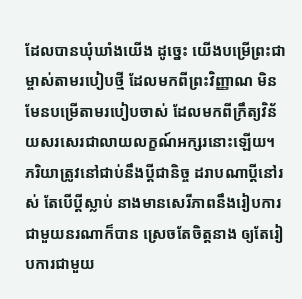ដែលបានឃុំឃាំងយើង ដូច្នេះ យើងបម្រើព្រះជាម្ចាស់តាមរបៀបថ្មី ដែលមកពីព្រះវិញ្ញាណ មិនមែនបម្រើតាមរបៀបចាស់ ដែលមកពីក្រឹត្យវិន័យសរសេរជាលាយលក្ខណ៍អក្សរនោះឡើយ។
ភរិយាត្រូវនៅជាប់នឹងប្ដីជានិច្ច ដរាបណាប្ដីនៅរស់ តែបើប្ដីស្លាប់ នាងមានសេរីភាពនឹងរៀបការជាមួយនរណាក៏បាន ស្រេចតែចិត្តនាង ឲ្យតែរៀបការជាមួយ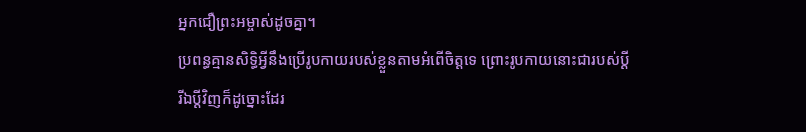អ្នកជឿព្រះអម្ចាស់ដូចគ្នា។
ប្រពន្ធគ្មានសិទ្ធិអ្វីនឹងប្រើរូបកាយរបស់ខ្លួនតាមអំពើចិត្តទេ ព្រោះរូបកាយនោះជារបស់ប្ដី រីឯប្ដីវិញក៏ដូច្នោះដែរ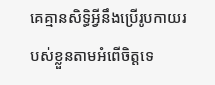គេគ្មានសិទ្ធិអ្វីនឹងប្រើរូបកាយរបស់ខ្លួនតាមអំពើចិត្តទេ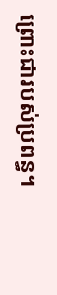ព្រោះជារបស់ប្រពន្ធ។